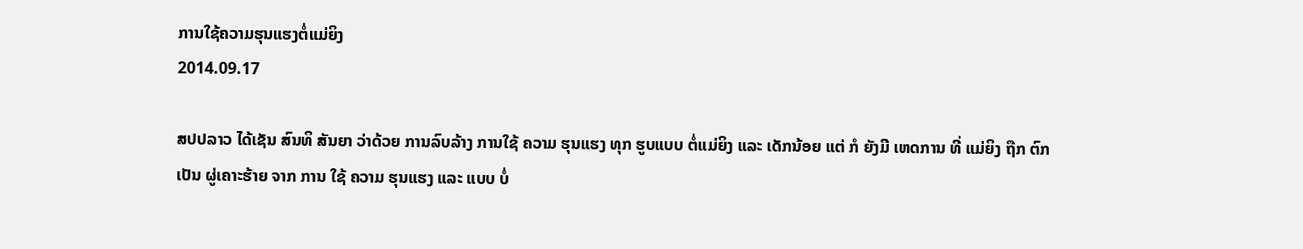ການໃຊ້ຄວາມຮຸນແຮງຕໍ່ແມ່ຍິງ
2014.09.17

ສປປລາວ ໄດ້ເຊັນ ສົນທິ ສັນຍາ ວ່າດ້ວຍ ການລົບລ້າງ ການໃຊ້ ຄວາມ ຮຸນແຮງ ທຸກ ຮູບແບບ ຕໍ່ແມ່ຍິງ ແລະ ເດັກນ້ອຍ ແຕ່ ກໍ ຍັງມີ ເຫດການ ທີ່ ແມ່ຍິງ ຖືກ ຕົກເປັນ ຜູ່ເຄາະຮ້າຍ ຈາກ ການ ໃຊ້ ຄວາມ ຮຸນແຮງ ແລະ ແບບ ບໍ່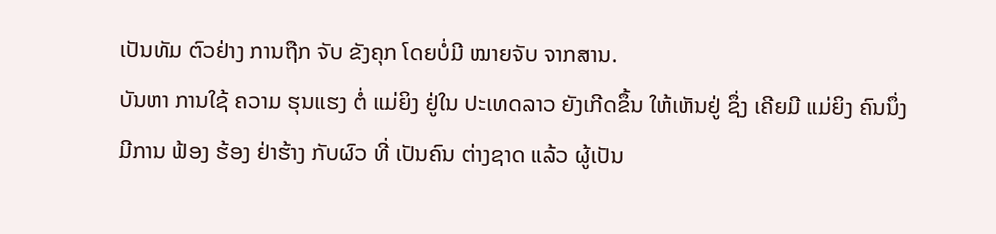ເປັນທັມ ຕົວຢ່າງ ການຖືກ ຈັບ ຂັງຄຸກ ໂດຍບໍ່ມີ ໝາຍຈັບ ຈາກສານ.
ບັນຫາ ການໃຊ້ ຄວາມ ຮຸນແຮງ ຕໍ່ ແມ່ຍິງ ຢູ່ໃນ ປະເທດລາວ ຍັງເກີດຂຶ້ນ ໃຫ້ເຫັນຢູ່ ຊຶ່ງ ເຄີຍມີ ແມ່ຍິງ ຄົນນຶ່ງ ມີການ ຟ້ອງ ຮ້ອງ ຢ່າຮ້າງ ກັບຜົວ ທີ່ ເປັນຄົນ ຕ່າງຊາດ ແລ້ວ ຜູ້ເປັນ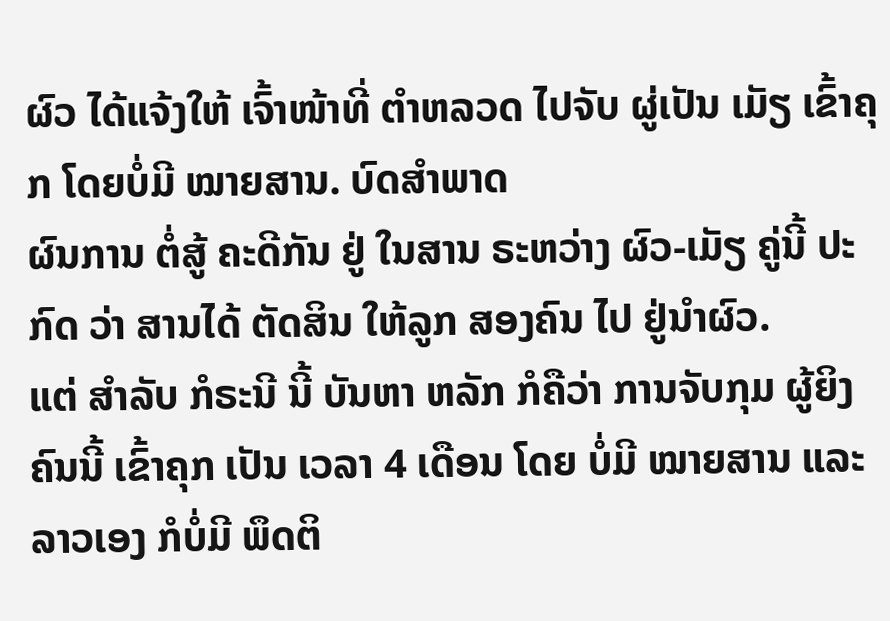ຜົວ ໄດ້ແຈ້ງໃຫ້ ເຈົ້າໜ້າທີ່ ຕຳຫລວດ ໄປຈັບ ຜູ່ເປັນ ເມັຽ ເຂົ້າຄຸກ ໂດຍບໍ່ມີ ໝາຍສານ. ບົດສຳພາດ
ຜົນການ ຕໍ່ສູ້ ຄະດີກັນ ຢູ່ ໃນສານ ຣະຫວ່າງ ຜົວ-ເມັຽ ຄູ່ນີ້ ປະກົດ ວ່າ ສານໄດ້ ຕັດສິນ ໃຫ້ລູກ ສອງຄົນ ໄປ ຢູ່ນຳຜົວ.
ແຕ່ ສຳລັບ ກໍຣະນີ ນີ້ ບັນຫາ ຫລັກ ກໍຄືວ່າ ການຈັບກຸມ ຜູ້ຍິງ ຄົນນີ້ ເຂົ້າຄຸກ ເປັນ ເວລາ 4 ເດືອນ ໂດຍ ບໍ່ມີ ໝາຍສານ ແລະ ລາວເອງ ກໍບໍ່ມີ ພຶດຕິ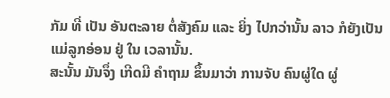ກັມ ທີ່ ເປັນ ອັນຕະລາຍ ຕໍ່ສັງຄົມ ແລະ ຍິ່ງ ໄປກວ່ານັ້ນ ລາວ ກໍຍັງເປັນ ແມ່ລູກອ່ອນ ຢູ່ ໃນ ເວລານັ້ນ.
ສະນັ້ນ ມັນຈຶ່ງ ເກີດມີ ຄຳຖາມ ຂຶ້ນມາວ່າ ການຈັບ ຄົນຜູ່ໃດ ຜູ່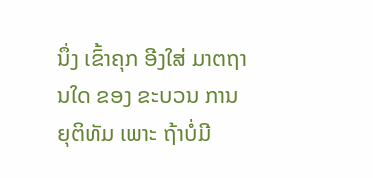ນຶ່ງ ເຂົ້າຄຸກ ອີງໃສ່ ມາຕຖານໃດ ຂອງ ຂະບວນ ການຍຸຕິທັມ ເພາະ ຖ້າບໍ່ມີ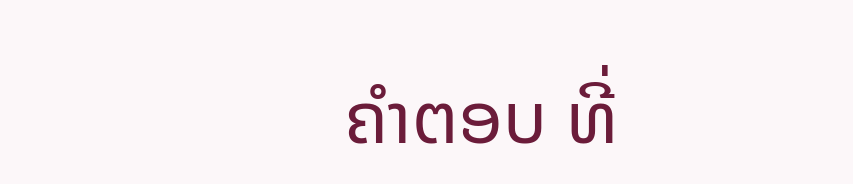ຄຳຕອບ ທີ່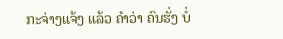ກະຈ່າງແຈ້ງ ແລ້ວ ຄຳວ່າ ຄົນຮັ່ງ ບໍ່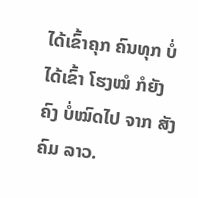ໄດ້ເຂົ້າຄຸກ ຄົນທຸກ ບໍ່ໄດ້ເຂົ້າ ໂຮງໝໍ ກໍຍັງຄົງ ບໍ່ໝົດໄປ ຈາກ ສັງຄົມ ລາວ.